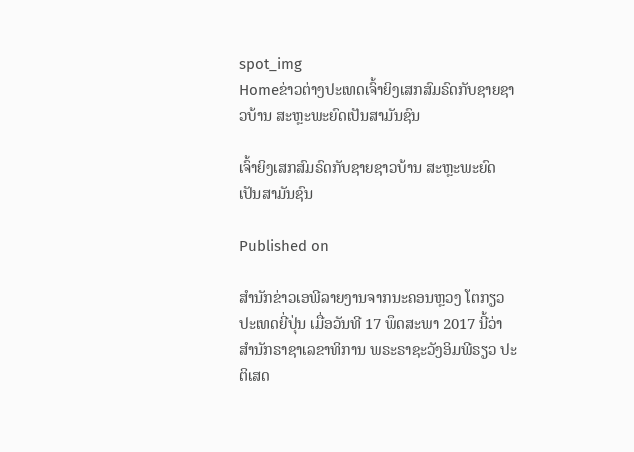spot_img
Homeຂ່າວຕ່າງປະເທດເຈົ້າຍິງເສກສົມຣົດກັບຊາຍຊາວບ້ານ ສະຫຼະພະຍົດເປັນສາມັນຊົນ

ເຈົ້າຍິງເສກສົມຣົດກັບຊາຍຊາວບ້ານ ສະຫຼະພະຍົດເປັນສາມັນຊົນ

Published on

ສຳນັກຂ່າວເອພີລາຍງານຈາກນະຄອນຫຼວງ ໂຕກຽວ ປະເທດຍີ່ປຸ່ນ ເມື່ອວັນທີ 17 ພຶດສະພາ 2017 ນີ້ວ່າ ສຳນັກຣາຊາເລຂາທິການ ພຣະຣາຊະວັງອິມພີຣຽວ ປະຕິເສດ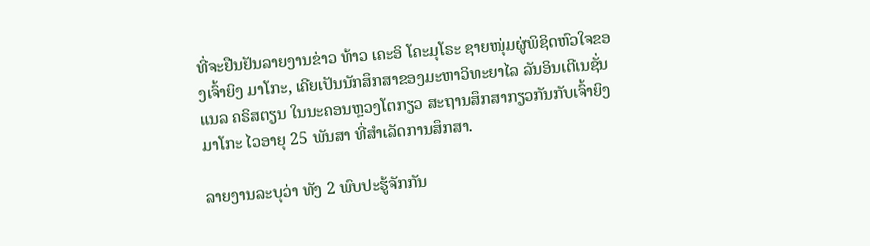ທີ່ຈະຢືນຢັນລາຍງານຂ່າວ ທ້າວ ເຄະອິ ໂຄະມຸໂຣະ ຊາຍໜຸ່ມຜູ່ພິຊິດຫົວໃຈຂອງເຈົ້າຍິງ ມາໂກະ, ເຄີຍເປັນນັກສຶກສາຂອງມະຫາວິທະຍາໄລ ລັນອິນເຕີເນຊັ່ນແນລ ຄຣິສຕຽນ ໃນນະຄອນຫຼວງໂຕກຽວ ສະຖານສຶກສາກຽວກັນກັບເຈົ້າຍິງມາໂກະ ໄວອາຍຸ 25 ພັນສາ ທີ່ສຳເລັດການສຶກສາ.

ລາຍງານລະບຸວ່າ ທັງ 2 ພົບປະຮູ້ຈັກກັນ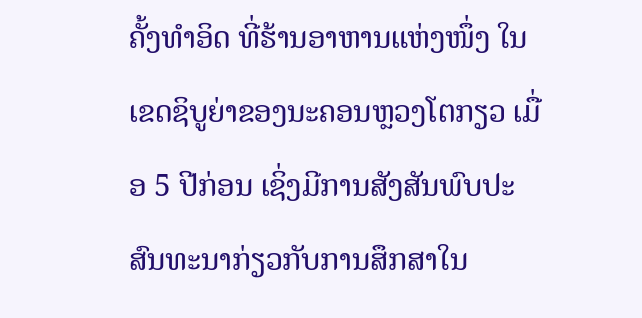ຄັ້ງທຳອິດ ທີ່ຮ້ານອາຫານແຫ່ງໜຶ່ງ ໃນເຂດຊິບູຍ່າຂອງນະຄອນຫຼວງໂຕກຽວ ເມື່ອ 5 ປີກ່ອນ ເຊິ່ງມີການສັງສັນພົບປະສົນທະນາກ່ຽວກັບການສຶກສາໃນ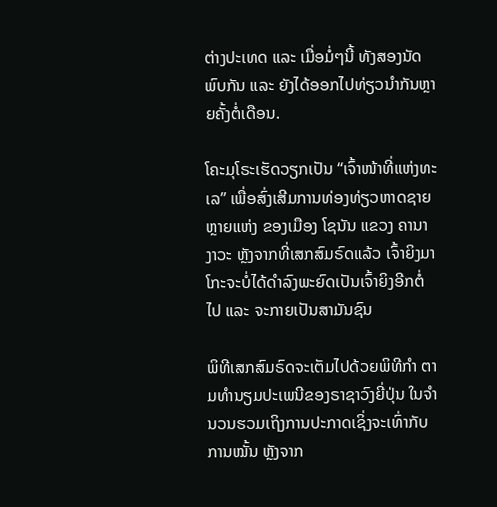ຕ່າງປະເທດ ແລະ ເມື່ອມໍ່ໆນີ້ ທັງສອງນັດພົບກັນ ແລະ ຍັງໄດ້ອອກໄປທ່ຽວນຳກັນຫຼາຍຄັ້ງຕໍ່ເດືອນ.

ໂຄະມຸໂຣະເຮັດວຽກເປັນ “ເຈົ້າໜ້າທີ່ແຫ່ງທະເລ” ເພື່ອສົ່ງເສີມການທ່ອງທ່ຽວຫາດຊາຍຫຼາຍແຫ່ງ ຂອງເມືອງ ໂຊນັນ ແຂວງ ຄານາງາວະ ຫຼັງຈາກທີ່ເສກສົມຣົດແລ້ວ ເຈົ້າຍິງມາໂກະຈະບໍ່ໄດ້ດຳລົງພະຍົດເປັນເຈົ້າຍິງອີກຕໍ່ໄປ ແລະ ຈະກາຍເປັນສາມັນຊົນ

ພິທີເສກສົມຣົດຈະເຕັມໄປດ້ວຍພິທີກຳ ຕາມທຳນຽມປະເພນີຂອງຣາຊາວົງຍີ່ປຸ່ນ ໃນຈຳນວນຮວມເຖິງການປະກາດເຊິ່ງຈະເທົ່າກັບການໝັ້ນ ຫຼັງຈາກ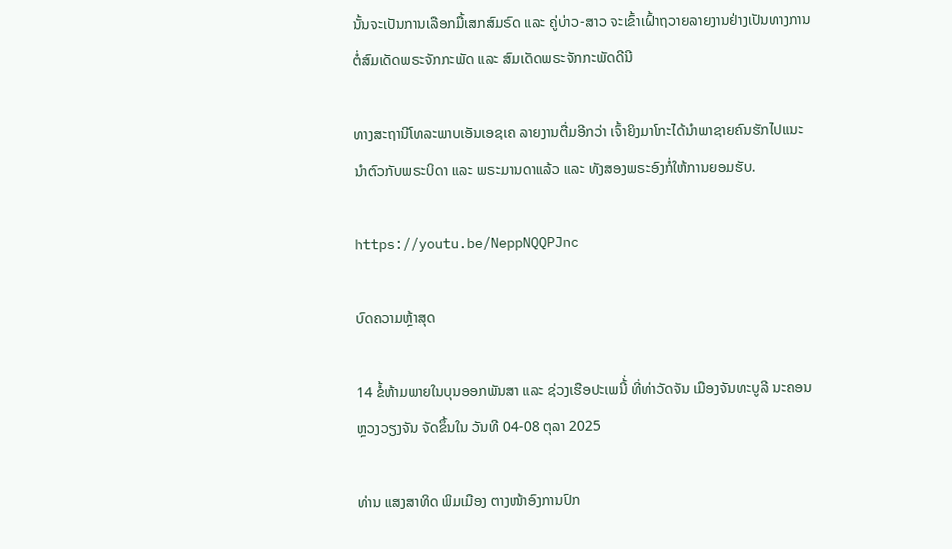ນັ້ນຈະເປັນການເລືອກມື້ເສກສົມຣົດ ແລະ ຄູ່ບ່າວ-ສາວ ຈະເຂົ້າເຝົ້າຖວາຍລາຍງານຢ່າງເປັນທາງການ ຕໍ່ສົມເດັດພຣະຈັກກະພັດ ແລະ ສົມເດັດພຣະຈັກກະພັດດີນີ

ທາງສະຖານີໂທລະພາບເອັນເອຊເຄ ລາຍງານຕື່ມອີກວ່າ ເຈົ້າຍິງມາໂກະໄດ້ນຳພາຊາຍຄົນຮັກໄປແນະນຳຕົວກັບພຣະບິດາ ແລະ ພຣະມານດາແລ້ວ ແລະ ທັງສອງພຣະອົງກໍ່ໃຫ້ການຍອມຮັບ.

https://youtu.be/NeppNQQPJnc

ບົດຄວາມຫຼ້າສຸດ

14 ຂໍ້ຫ້າມພາຍໃນບຸນອອກພັນສາ ແລະ ຊ່ວງເຮືອປະເພນີ້່ ທີ່ທ່າວັດຈັນ ເມືອງຈັນທະບູລີ ນະຄອນຫຼວງວຽງຈັນ ຈັດຂຶ້ນໃນ ວັນທີ 04-08 ຕຸລາ 2025

ທ່ານ ແສງສາທິດ ພິມເມືອງ ຕາງໜ້າອົງການປົກ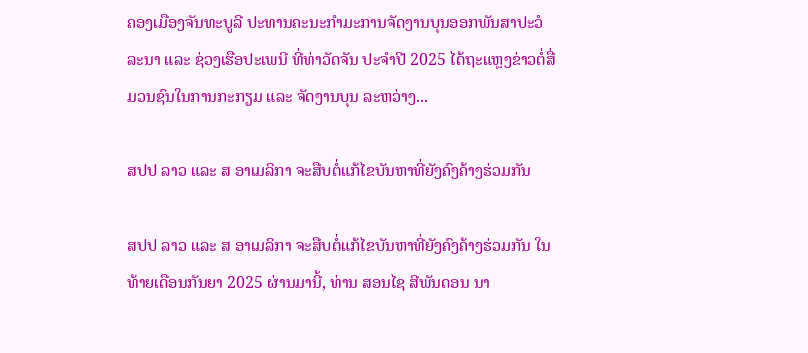ຄອງເມືອງຈັນທະບູລີ ປະທານຄະນະກໍາມະການຈັດງານບຸນອອກພັນສາປະວໍລະນາ ແລະ ຊ່ວງເຮືອປະເພນີ ທີ່ທ່າວັດຈັນ ປະຈໍາປີ 2025 ໄດ້ຖະແຫຼງຂ່າວຕໍ່ສື່ມວນຊົນໃນການກະກຽມ ແລະ ຈັດງານບຸນ ລະຫວ່າງ...

ສປປ ລາວ ແລະ ສ ອາເມລິກາ ຈະສືບຕໍ່ແກ້ໄຂບັນຫາທີ່ຍັງຄົງຄ້າງຮ່ວມກັນ

ສປປ ລາວ ແລະ ສ ອາເມລິກາ ຈະສືບຕໍ່ແກ້ໄຂບັນຫາທີ່ຍັງຄົງຄ້າງຮ່ວມກັນ ໃນທ້າຍເດືອນກັນຍາ 2025 ຜ່ານມານີ້, ທ່ານ ສອນໄຊ ສີພັນດອນ ນາ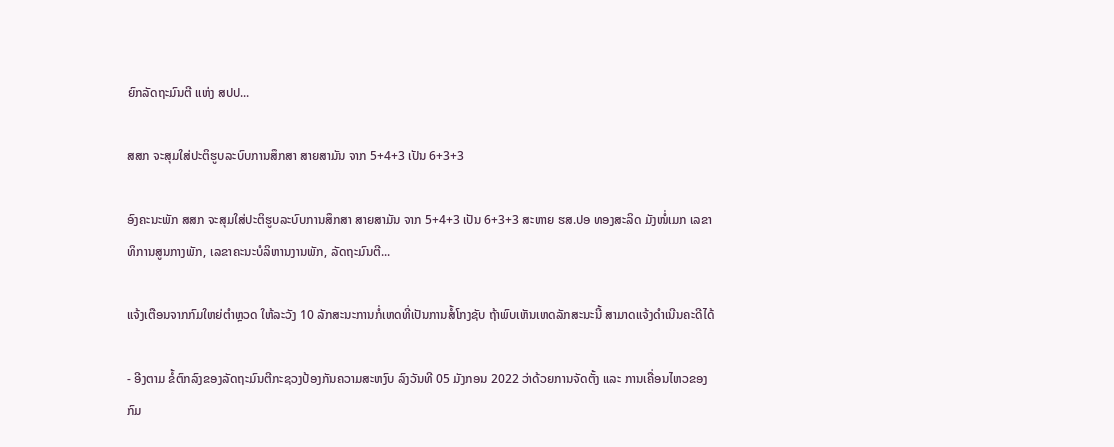ຍົກລັດຖະມົນຕີ ແຫ່ງ ສປປ...

ສສກ ຈະສຸມໃສ່ປະຕິຮູບລະບົບການສຶກສາ ສາຍສາມັນ ຈາກ 5+4+3 ເປັນ 6+3+3

ອົງຄະນະພັກ ສສກ ຈະສຸມໃສ່ປະຕິຮູບລະບົບການສຶກສາ ສາຍສາມັນ ຈາກ 5+4+3 ເປັນ 6+3+3 ສະຫາຍ ຮສ.ປອ ທອງສະລິດ ມັງໜໍ່ເມກ ເລຂາທິການສູນກາງພັກ, ເລຂາຄະນະບໍລິຫານງານພັກ, ລັດຖະມົນຕີ...

ແຈ້ງເຕືອນຈາກກົມໃຫຍ່ຕຳຫຼວດ ໃຫ້ລະວັງ 10 ລັກສະນະການກໍ່ເຫດທີ່ເປັນການສໍ້ໂກງຊັບ ຖ້າພົບເຫັນເຫດລັກສະນະນີ້ ສາມາດແຈ້ງດຳເນີນຄະດີໄດ້

- ອີງຕາມ ຂໍ້ຕົກລົງຂອງລັດຖະມົນຕີກະຊວງປ້ອງກັນຄວາມສະຫງົບ ລົງວັນທີ 05 ມັງກອນ 2022 ວ່າດ້ວຍການຈັດຕັ້ງ ແລະ ການເຄື່ອນໄຫວຂອງກົມ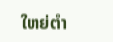ໃຫຍ່ຕໍາ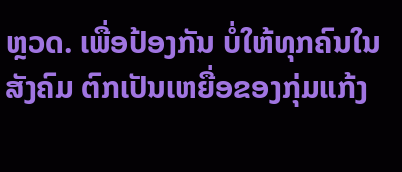ຫຼວດ. ເພື່ອປ້ອງກັນ ບໍ່ໃຫ້ທຸກຄົນໃນສັງຄົມ ຕົກເປັນເຫຍື່ອຂອງກຸ່ມແກ້ງ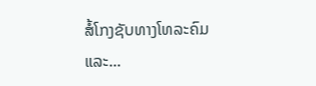ສໍ້ໂກງຊັບທາງໂທລະຄົມ ແລະ...